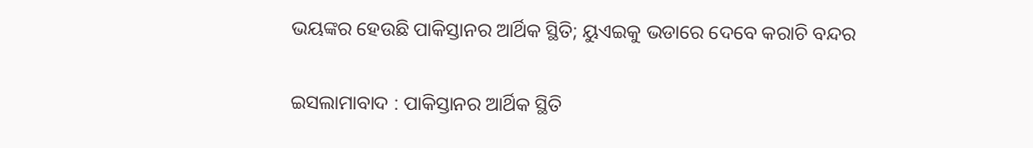ଭୟଙ୍କର ହେଉଛି ପାକିସ୍ତାନର ଆର୍ଥିକ ସ୍ଥିତି; ୟୁଏଇକୁ ଭଡାରେ ଦେବେ କରାଚି ବନ୍ଦର

ଇସଲାମାବାଦ : ପାକିସ୍ତାନର ଆର୍ଥିକ ସ୍ଥିତି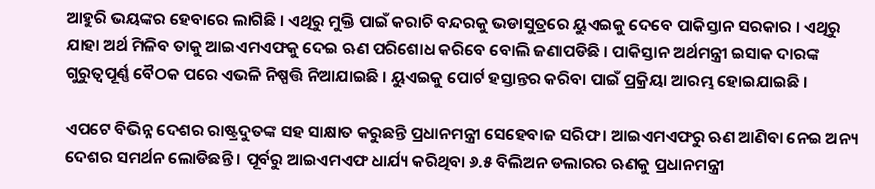ଆହୁରି ଭୟଙ୍କର ହେବାରେ ଲାଗିଛି । ଏଥିରୁ ମୁକ୍ତି ପାଇଁ କରାଚି ବନ୍ଦରକୁ ଭଡାସୁତ୍ରରେ ୟୁଏଇକୁ ଦେବେ ପାକିସ୍ତାନ ସରକାର । ଏଥିରୁ ଯାହା ଅର୍ଥ ମିଳିବ ତାକୁ ଆଇଏମଏଫକୁ ଦେଇ ଋଣ ପରିଶୋଧ କରିବେ ବୋଲି ଜଣାପଡିଛି । ପାକିସ୍ତାନ ଅର୍ଥମନ୍ତ୍ରୀ ଇସାକ ଦାରଙ୍କ ଗୁରୁତ୍ବପୂର୍ଣ୍ଣ ବୈଠକ ପରେ ଏଭଳି ନିଷ୍ପତ୍ତି ନିଆଯାଇଛି । ୟୁଏଇକୁ ପୋର୍ଟ ହସ୍ତାନ୍ତର କରିବା ପାଇଁ ପ୍ରକ୍ରିୟା ଆରମ୍ଭ ହୋଇଯାଇଛି ।

ଏପଟେ ବିଭିନ୍ନ ଦେଶର ରାଷ୍ଟ୍ରଦୁତଙ୍କ ସହ ସାକ୍ଷାତ କରୁଛନ୍ତି ପ୍ରଧାନମନ୍ତ୍ରୀ ସେହେବାଜ ସରିଫ । ଆଇଏମଏଫରୁ ଋଣ ଆଣିବା ନେଇ ଅନ୍ୟ ଦେଶର ସମର୍ଥନ ଲୋଡିଛନ୍ତି । ପୂର୍ବରୁ ଆଇଏମଏଫ ଧାର୍ଯ୍ୟ କରିଥିବା ୬.୫ ବିଲିଅନ ଡଲାରର ଋଣକୁ ପ୍ରଧାନମନ୍ତ୍ରୀ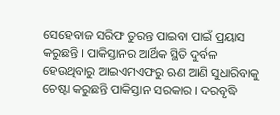ସେହେବାଜ ସରିଫ ତୁରନ୍ତ ପାଇବା ପାଇଁ ପ୍ରୟାସ କରୁଛନ୍ତି । ପାକିସ୍ତାନର ଆର୍ଥିକ ସ୍ଥିତି ଦୁର୍ବଳ ହେଉଥିବାରୁ ଆଇଏମଏଫରୁ ଋଣ ଆଣି ସୁଧାରିବାକୁ ଚେଷ୍ଟା କରୁଛନ୍ତି ପାକିସ୍ତାନ ସରକାର । ଦରବୃଦ୍ଧି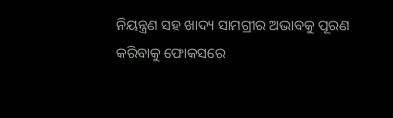ନିୟନ୍ତ୍ରଣ ସହ ଖାଦ୍ୟ ସାମଗ୍ରୀର ଅଭାବକୁ ପୂରଣ କରିବାକୁ ଫୋକସରେ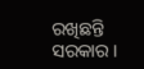ରଖିଛନ୍ତି ସରକାର ।